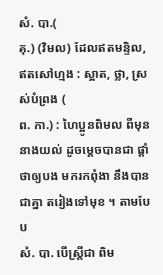សំ. បា.(
គុ.) (វិមល) ដែលឥតមន្ទិល, ឥតសៅហ្មង : ស្អាត, ថ្លា, ស្រស់បំព្រង (
ព. កា.) : ហៃប្អូនពិមល ពីមុននាងយល់ ដូចម្ដេចបានជា ផ្ដាំថាឲ្យបង មករកពុំងា នឹងបានជាគ្នា តរៀងទៅមុខ ។ តាមបែប
សំ. បា. បើស្ត្រីជា ពិម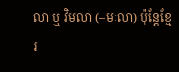លា ឬ វិមលា (–មៈលា) ប៉ុន្តែខ្មែរ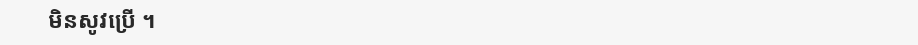មិនសូវប្រើ ។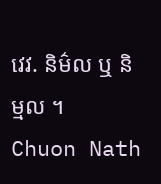វេវ. និម៌ល ឬ និម្មល ។
Chuon Nath